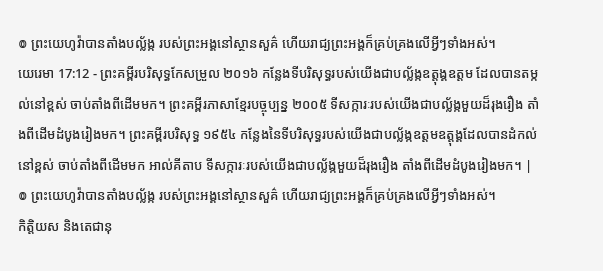៙ ព្រះយេហូវ៉ាបានតាំងបល្ល័ង្ក របស់ព្រះអង្គនៅស្ថានសួគ៌ ហើយរាជ្យព្រះអង្គក៏គ្រប់គ្រងលើអ្វីៗទាំងអស់។
យេរេមា 17:12 - ព្រះគម្ពីរបរិសុទ្ធកែសម្រួល ២០១៦ កន្លែងទីបរិសុទ្ធរបស់យើងជាបល្ល័ង្កឧត្តុង្គឧត្តម ដែលបានតម្កល់នៅខ្ពស់ ចាប់តាំងពីដើមមក។ ព្រះគម្ពីរភាសាខ្មែរបច្ចុប្បន្ន ២០០៥ ទីសក្ការៈរបស់យើងជាបល្ល័ង្កមួយដ៏រុងរឿង តាំងពីដើមដំបូងរៀងមក។ ព្រះគម្ពីរបរិសុទ្ធ ១៩៥៤ កន្លែងនៃទីបរិសុទ្ធរបស់យើងជាបល្ល័ង្កឧត្ដមឧត្ដុង្គដែលបានដំកល់នៅខ្ពស់ ចាប់តាំងពីដើមមក អាល់គីតាប ទីសក្ការៈរបស់យើងជាបល្ល័ង្កមួយដ៏រុងរឿង តាំងពីដើមដំបូងរៀងមក។ |
៙ ព្រះយេហូវ៉ាបានតាំងបល្ល័ង្ក របស់ព្រះអង្គនៅស្ថានសួគ៌ ហើយរាជ្យព្រះអង្គក៏គ្រប់គ្រងលើអ្វីៗទាំងអស់។
កិត្តិយស និងតេជានុ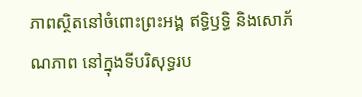ភាពស្ថិតនៅចំពោះព្រះអង្គ ឥទ្ធិឫទ្ធិ និងសោភ័ណភាព នៅក្នុងទីបរិសុទ្ធរប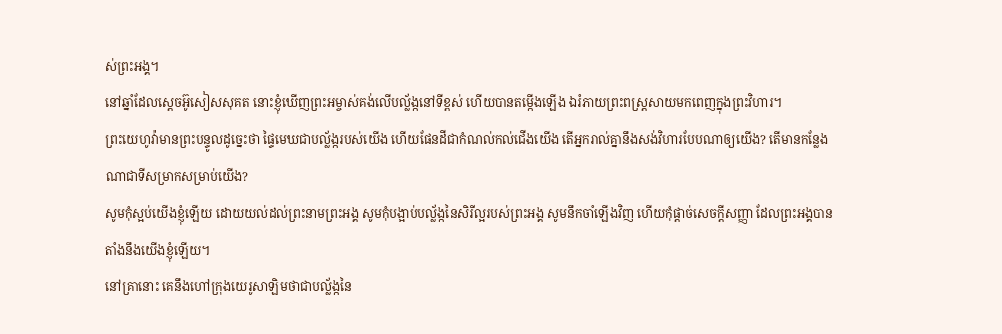ស់ព្រះអង្គ។
នៅឆ្នាំដែលស្តេចអ៊ូសៀសសុគត នោះខ្ញុំឃើញព្រះអម្ចាស់គង់លើបល្ល័ង្កនៅទីខ្ពស់ ហើយបានតម្កើងឡើង ឯរំភាយព្រះពស្ត្រសាយមកពេញក្នុងព្រះវិហារ។
ព្រះយេហូវ៉ាមានព្រះបន្ទូលដូច្នេះថា ផ្ទៃមេឃជាបល្ល័ង្ករបស់យើង ហើយផែនដីជាកំណល់កល់ជើងយើង តើអ្នករាល់គ្នានឹងសង់វិហារបែបណាឲ្យយើង? តើមានកន្លែងណាជាទីសម្រាកសម្រាប់យើង?
សូមកុំស្អប់យើងខ្ញុំឡើយ ដោយយល់ដល់ព្រះនាមព្រះអង្គ សូមកុំបង្អាប់បល្ល័ង្កនៃសិរីល្អរបស់ព្រះអង្គ សូមនឹកចាំឡើងវិញ ហើយកុំផ្តាច់សេចក្ដីសញ្ញា ដែលព្រះអង្គបានតាំងនឹងយើងខ្ញុំឡើយ។
នៅគ្រានោះ គេនឹងហៅក្រុងយេរូសាឡិមថាជាបល្ល័ង្កនៃ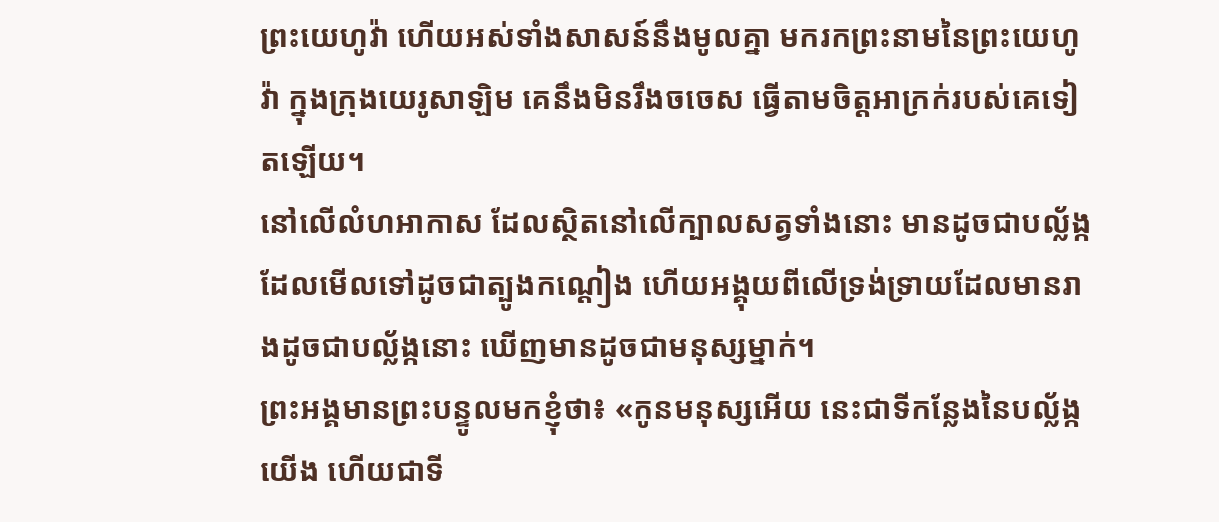ព្រះយេហូវ៉ា ហើយអស់ទាំងសាសន៍នឹងមូលគ្នា មករកព្រះនាមនៃព្រះយេហូវ៉ា ក្នុងក្រុងយេរូសាឡិម គេនឹងមិនរឹងចចេស ធ្វើតាមចិត្តអាក្រក់របស់គេទៀតឡើយ។
នៅលើលំហអាកាស ដែលស្ថិតនៅលើក្បាលសត្វទាំងនោះ មានដូចជាបល្ល័ង្ក ដែលមើលទៅដូចជាត្បូងកណ្តៀង ហើយអង្គុយពីលើទ្រង់ទ្រាយដែលមានរាងដូចជាបល្ល័ង្កនោះ ឃើញមានដូចជាមនុស្សម្នាក់។
ព្រះអង្គមានព្រះបន្ទូលមកខ្ញុំថា៖ «កូនមនុស្សអើយ នេះជាទីកន្លែងនៃបល្ល័ង្កយើង ហើយជាទី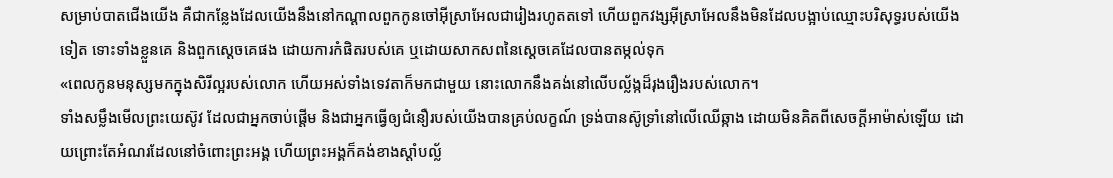សម្រាប់បាតជើងយើង គឺជាកន្លែងដែលយើងនឹងនៅកណ្ដាលពួកកូនចៅអ៊ីស្រាអែលជារៀងរហូតតទៅ ហើយពួកវង្សអ៊ីស្រាអែលនឹងមិនដែលបង្អាប់ឈ្មោះបរិសុទ្ធរបស់យើងទៀត ទោះទាំងខ្លួនគេ និងពួកស្តេចគេផង ដោយការកំផិតរបស់គេ ឬដោយសាកសពនៃស្តេចគេដែលបានតម្កល់ទុក
«ពេលកូនមនុស្សមកក្នុងសិរីល្អរបស់លោក ហើយអស់ទាំងទេវតាក៏មកជាមួយ នោះលោកនឹងគង់នៅលើបល្ល័ង្កដ៏រុងរឿងរបស់លោក។
ទាំងសម្លឹងមើលព្រះយេស៊ូវ ដែលជាអ្នកចាប់ផ្តើម និងជាអ្នកធ្វើឲ្យជំនឿរបស់យើងបានគ្រប់លក្ខណ៍ ទ្រង់បានស៊ូទ្រាំនៅលើឈើឆ្កាង ដោយមិនគិតពីសេចក្ដីអាម៉ាស់ឡើយ ដោយព្រោះតែអំណរដែលនៅចំពោះព្រះអង្គ ហើយព្រះអង្គក៏គង់ខាងស្តាំបល្ល័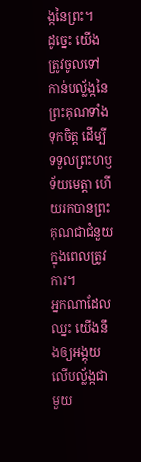ង្កនៃព្រះ។
ដូច្នេះ យើងត្រូវចូលទៅកាន់បល្ល័ង្កនៃព្រះគុណទាំងទុកចិត្ត ដើម្បីទទួលព្រះហឫទ័យមេត្តា ហើយរកបានព្រះគុណជាជំនួយក្នុងពេលត្រូវការ។
អ្នកណាដែលឈ្នះ យើងនឹងឲ្យអង្គុយលើបល្ល័ង្កជាមួយ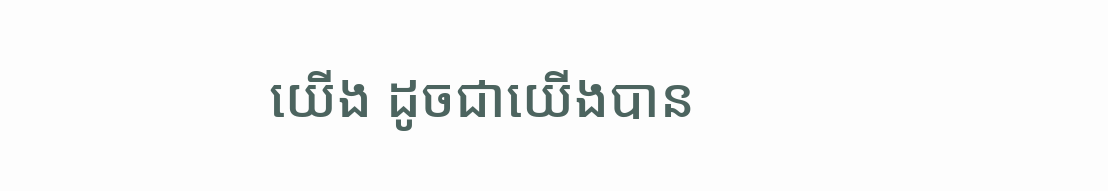យើង ដូចជាយើងបាន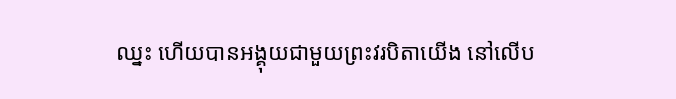ឈ្នះ ហើយបានអង្គុយជាមួយព្រះវរបិតាយើង នៅលើប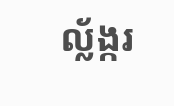ល្ល័ង្ករ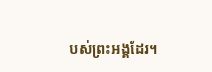បស់ព្រះអង្គដែរ។